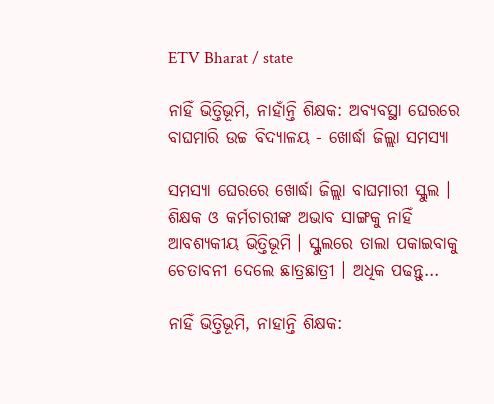ETV Bharat / state

ନାହିଁ ଭିତ୍ତିଭୂମି, ନାହାଁନ୍ତି ଶିକ୍ଷକ: ଅବ୍ୟବସ୍ଥା ଘେରରେ ବାଘମାରି ଉଚ୍ଚ ବିଦ୍ୟାଳୟ - ଖୋର୍ଦ୍ଧା ଜିଲ୍ଲା ସମସ୍ୟା

ସମସ୍ୟା ଘେରରେ ଖୋର୍ଦ୍ଧା ଜିଲ୍ଲା ବାଘମାରୀ ସ୍କୁଲ । ଶିକ୍ଷକ ଓ କର୍ମଚାରୀଙ୍କ ଅଭାବ ସାଙ୍ଗକୁ ନାହିଁ ଆବଶ୍ୟକୀୟ ଭିତ୍ତିଭୂମି । ସ୍କୁଲରେ ତାଲା ପକାଇବାକୁ ଚେତାବନୀ ଦେଲେ ଛାତ୍ରଛାତ୍ରୀ । ଅଧିକ ପଢନ୍ତୁ...

ନାହିଁ ଭିତ୍ତିଭୂମି, ନାହାନ୍ତି ଶିକ୍ଷକ: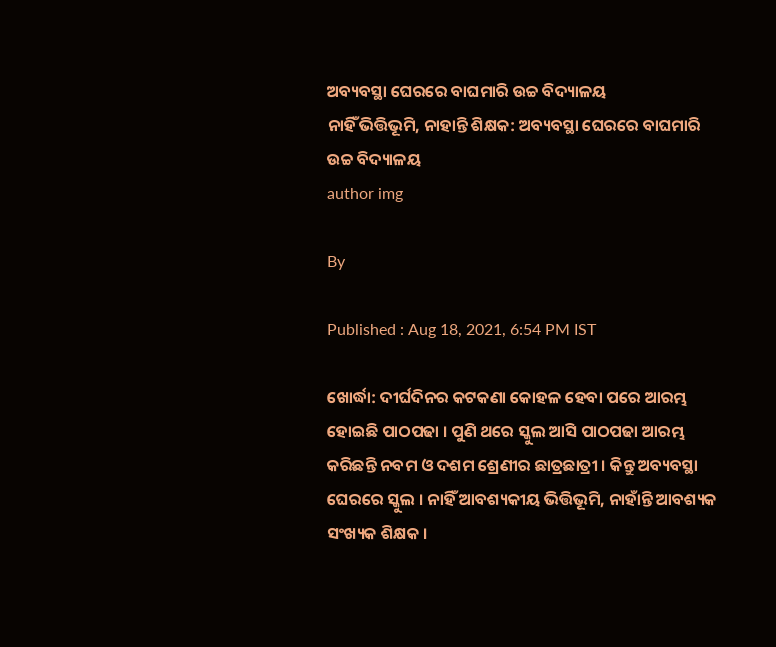ଅବ୍ୟବସ୍ଥା ଘେରରେ ବାଘମାରି ଉଚ୍ଚ ବିଦ୍ୟାଳୟ
ନାହିଁ ଭିତ୍ତିଭୂମି, ନାହାନ୍ତି ଶିକ୍ଷକ: ଅବ୍ୟବସ୍ଥା ଘେରରେ ବାଘମାରି ଉଚ୍ଚ ବିଦ୍ୟାଳୟ
author img

By

Published : Aug 18, 2021, 6:54 PM IST

ଖୋର୍ଦ୍ଧା: ଦୀର୍ଘଦିନର କଟକଣା କୋହଳ ହେବା ପରେ ଆରମ୍ଭ ହୋଇଛି ପାଠପଢା । ପୁଣି ଥରେ ସ୍କୁଲ ଆସି ପାଠପଢା ଆରମ୍ଭ କରିଛନ୍ତି ନବମ ଓ ଦଶମ ଶ୍ରେଣୀର ଛାତ୍ରଛାତ୍ରୀ । କିନ୍ତୁ ଅବ୍ୟବସ୍ଥା ଘେରରେ ସ୍କୁଲ । ନାହିଁ ଆବଶ୍ୟକୀୟ ଭିତ୍ତିଭୂମି, ନାହାଁନ୍ତି ଆବଶ୍ୟକ ସଂଖ୍ୟକ ଶିକ୍ଷକ ।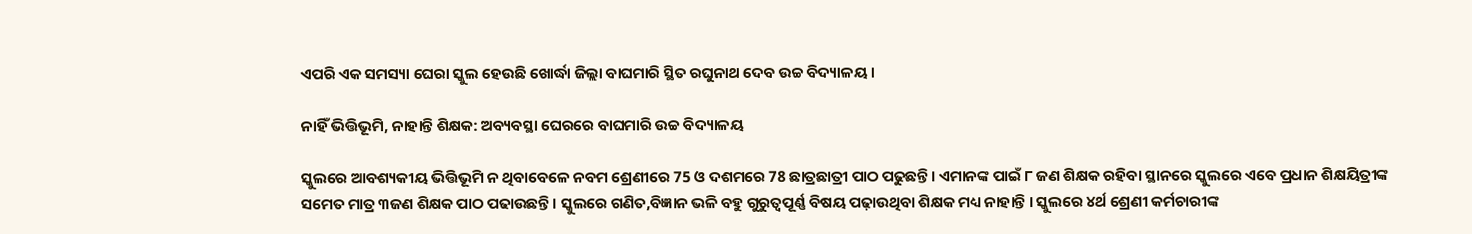ଏପରି ଏକ ସମସ୍ୟା ଘେରା ସ୍କୁଲ ହେଉଛି ଖୋର୍ଦ୍ଧା ଜିଲ୍ଲା ବାଘମାରି ସ୍ଥିତ ରଘୁନାଥ ଦେବ ଉଚ୍ଚ ବିଦ୍ୟାଳୟ ।

ନାହିଁ ଭିତ୍ତିଭୂମି, ନାହାନ୍ତି ଶିକ୍ଷକ: ଅବ୍ୟବସ୍ଥା ଘେରରେ ବାଘମାରି ଉଚ୍ଚ ବିଦ୍ୟାଳୟ

ସ୍କୁଲରେ ଆବଶ୍ୟକୀୟ ଭିତ୍ତିଭୂମି ନ ଥିବାବେଳେ ନବମ ଶ୍ରେଣୀରେ 75 ଓ ଦଶମରେ 78 ଛାତ୍ରଛାତ୍ରୀ ପାଠ ପଢୁଛନ୍ତି । ଏମାନଙ୍କ ପାଇଁ ୮ ଜଣ ଶିକ୍ଷକ ରହିବା ସ୍ଥାନରେ ସ୍କୁଲରେ ଏବେ ପ୍ରଧାନ ଶିକ୍ଷୟିତ୍ରୀଙ୍କ ସମେତ ମାତ୍ର ୩ଜଣ ଶିକ୍ଷକ ପାଠ ପଢାଉଛନ୍ତି । ସ୍କୁଲରେ ଗଣିତ,ବିଜ୍ଞାନ ଭଳି ବହୁ ଗୁରୁତ୍ବପୂର୍ଣ୍ଣ ବିଷୟ ପଢ଼ାଉଥିବା ଶିକ୍ଷକ ମଧ୍ୟ ନାହାନ୍ତି । ସ୍କୁଲରେ ୪ର୍ଥ ଶ୍ରେଣୀ କର୍ମଚାରୀଙ୍କ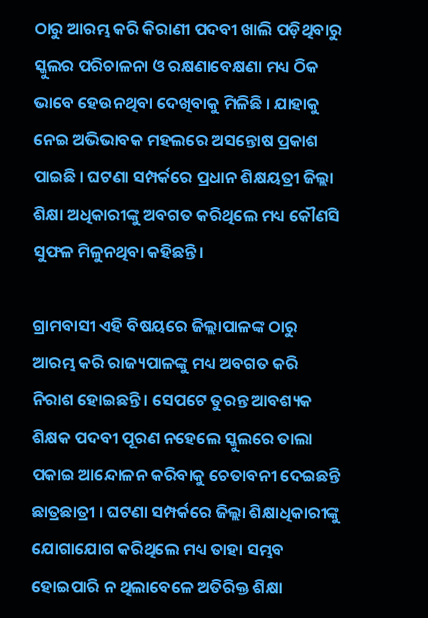ଠାରୁ ଆରମ୍ଭ କରି କିରାଣୀ ପଦବୀ ଖାଲି ପଡ଼ିଥିବାରୁ ସ୍କୁଲର ପରିଚାଳନା ଓ ରକ୍ଷଣାବେକ୍ଷଣା ମଧ୍ୟ ଠିକ ଭାବେ ହେଉନଥିବା ଦେଖିବାକୁ ମିଳିଛି । ଯାହାକୁ ନେଇ ଅଭିଭାବକ ମହଲରେ ଅସନ୍ତୋଷ ପ୍ରକାଶ ପାଇଛି । ଘଟଣା ସମ୍ପର୍କରେ ପ୍ରଧାନ ଶିକ୍ଷୟତ୍ରୀ ଜିଲ୍ଲା ଶିକ୍ଷା ଅଧିକାରୀଙ୍କୁ ଅବଗତ କରିଥିଲେ ମଧ୍ୟ କୌଣସି ସୁଫଳ ମିଳୁନଥିବା କହିଛନ୍ତି।

ଗ୍ରାମବାସୀ ଏହି ବିଷୟରେ ଜିଲ୍ଲାପାଳଙ୍କ ଠାରୁ ଆରମ୍ଭ କରି ରାଜ୍ୟପାଳଙ୍କୁ ମଧ୍ୟ ଅବଗତ କରି ନିରାଶ ହୋଇଛନ୍ତି । ସେପଟେ ତୁରନ୍ତ ଆବଶ୍ୟକ ଶିକ୍ଷକ ପଦବୀ ପୂରଣ ନହେଲେ ସ୍କୁଲରେ ତାଲା ପକାଇ ଆନ୍ଦୋଳନ କରିବାକୁ ଚେତାବନୀ ଦେଇଛନ୍ତି ଛାତ୍ରଛାତ୍ରୀ । ଘଟଣା ସମ୍ପର୍କରେ ଜିଲ୍ଲା ଶିକ୍ଷାଧିକାରୀଙ୍କୁ ଯୋଗାଯୋଗ କରିଥିଲେ ମଧ୍ୟ ତାହା ସମ୍ଭବ ହୋଇପାରି ନ ଥିଲାବେଳେ ଅତିରିକ୍ତ ଶିକ୍ଷା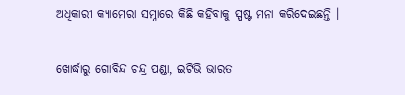ଅଧିକାରୀ କ୍ୟାମେରା ସମ୍ନାରେ କିଛି କହିବାକୁ ସ୍ପଷ୍ଟ ମନା କରିଦେଇଛନ୍ତି ।

ଖୋର୍ଦ୍ଧାରୁ ଗୋବିନ୍ଦ ଚନ୍ଦ୍ର ପଣ୍ଡା, ଇଟିଭି ଭାରତ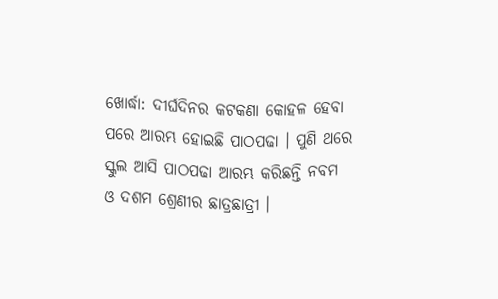ଖୋର୍ଦ୍ଧା: ଦୀର୍ଘଦିନର କଟକଣା କୋହଳ ହେବା ପରେ ଆରମ୍ଭ ହୋଇଛି ପାଠପଢା । ପୁଣି ଥରେ ସ୍କୁଲ ଆସି ପାଠପଢା ଆରମ୍ଭ କରିଛନ୍ତି ନବମ ଓ ଦଶମ ଶ୍ରେଣୀର ଛାତ୍ରଛାତ୍ରୀ ।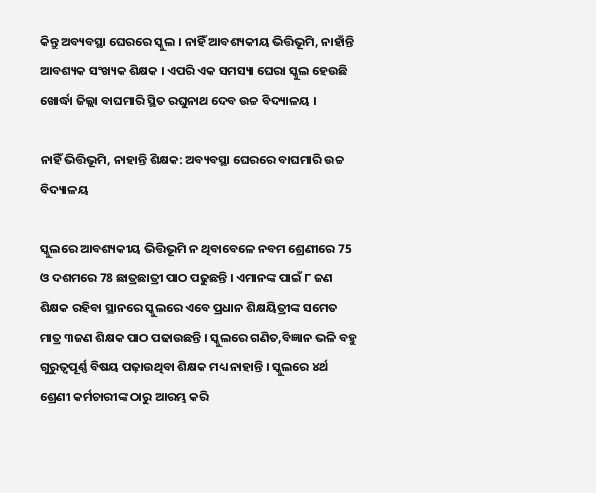କିନ୍ତୁ ଅବ୍ୟବସ୍ଥା ଘେରରେ ସ୍କୁଲ । ନାହିଁ ଆବଶ୍ୟକୀୟ ଭିତ୍ତିଭୂମି, ନାହାଁନ୍ତି ଆବଶ୍ୟକ ସଂଖ୍ୟକ ଶିକ୍ଷକ । ଏପରି ଏକ ସମସ୍ୟା ଘେରା ସ୍କୁଲ ହେଉଛି ଖୋର୍ଦ୍ଧା ଜିଲ୍ଲା ବାଘମାରି ସ୍ଥିତ ରଘୁନାଥ ଦେବ ଉଚ୍ଚ ବିଦ୍ୟାଳୟ ।

ନାହିଁ ଭିତ୍ତିଭୂମି, ନାହାନ୍ତି ଶିକ୍ଷକ: ଅବ୍ୟବସ୍ଥା ଘେରରେ ବାଘମାରି ଉଚ୍ଚ ବିଦ୍ୟାଳୟ

ସ୍କୁଲରେ ଆବଶ୍ୟକୀୟ ଭିତ୍ତିଭୂମି ନ ଥିବାବେଳେ ନବମ ଶ୍ରେଣୀରେ 75 ଓ ଦଶମରେ 78 ଛାତ୍ରଛାତ୍ରୀ ପାଠ ପଢୁଛନ୍ତି । ଏମାନଙ୍କ ପାଇଁ ୮ ଜଣ ଶିକ୍ଷକ ରହିବା ସ୍ଥାନରେ ସ୍କୁଲରେ ଏବେ ପ୍ରଧାନ ଶିକ୍ଷୟିତ୍ରୀଙ୍କ ସମେତ ମାତ୍ର ୩ଜଣ ଶିକ୍ଷକ ପାଠ ପଢାଉଛନ୍ତି । ସ୍କୁଲରେ ଗଣିତ,ବିଜ୍ଞାନ ଭଳି ବହୁ ଗୁରୁତ୍ବପୂର୍ଣ୍ଣ ବିଷୟ ପଢ଼ାଉଥିବା ଶିକ୍ଷକ ମଧ୍ୟ ନାହାନ୍ତି । ସ୍କୁଲରେ ୪ର୍ଥ ଶ୍ରେଣୀ କର୍ମଚାରୀଙ୍କ ଠାରୁ ଆରମ୍ଭ କରି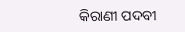କିରାଣୀ ପଦବୀ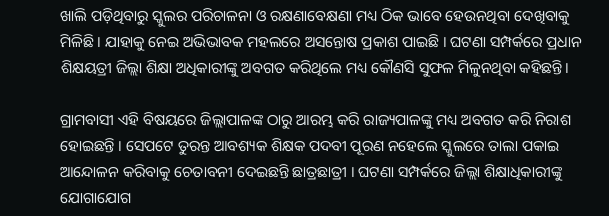ଖାଲି ପଡ଼ିଥିବାରୁ ସ୍କୁଲର ପରିଚାଳନା ଓ ରକ୍ଷଣାବେକ୍ଷଣା ମଧ୍ୟ ଠିକ ଭାବେ ହେଉନଥିବା ଦେଖିବାକୁ ମିଳିଛି । ଯାହାକୁ ନେଇ ଅଭିଭାବକ ମହଲରେ ଅସନ୍ତୋଷ ପ୍ରକାଶ ପାଇଛି । ଘଟଣା ସମ୍ପର୍କରେ ପ୍ରଧାନ ଶିକ୍ଷୟତ୍ରୀ ଜିଲ୍ଲା ଶିକ୍ଷା ଅଧିକାରୀଙ୍କୁ ଅବଗତ କରିଥିଲେ ମଧ୍ୟ କୌଣସି ସୁଫଳ ମିଳୁନଥିବା କହିଛନ୍ତି।

ଗ୍ରାମବାସୀ ଏହି ବିଷୟରେ ଜିଲ୍ଲାପାଳଙ୍କ ଠାରୁ ଆରମ୍ଭ କରି ରାଜ୍ୟପାଳଙ୍କୁ ମଧ୍ୟ ଅବଗତ କରି ନିରାଶ ହୋଇଛନ୍ତି । ସେପଟେ ତୁରନ୍ତ ଆବଶ୍ୟକ ଶିକ୍ଷକ ପଦବୀ ପୂରଣ ନହେଲେ ସ୍କୁଲରେ ତାଲା ପକାଇ ଆନ୍ଦୋଳନ କରିବାକୁ ଚେତାବନୀ ଦେଇଛନ୍ତି ଛାତ୍ରଛାତ୍ରୀ । ଘଟଣା ସମ୍ପର୍କରେ ଜିଲ୍ଲା ଶିକ୍ଷାଧିକାରୀଙ୍କୁ ଯୋଗାଯୋଗ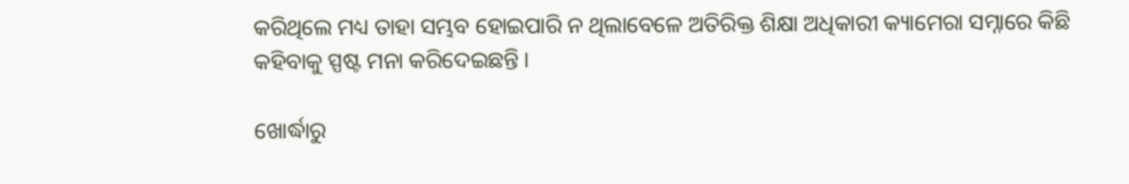କରିଥିଲେ ମଧ୍ୟ ତାହା ସମ୍ଭବ ହୋଇପାରି ନ ଥିଲାବେଳେ ଅତିରିକ୍ତ ଶିକ୍ଷା ଅଧିକାରୀ କ୍ୟାମେରା ସମ୍ନାରେ କିଛି କହିବାକୁ ସ୍ପଷ୍ଟ ମନା କରିଦେଇଛନ୍ତି ।

ଖୋର୍ଦ୍ଧାରୁ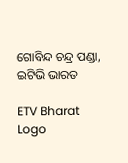ଗୋବିନ୍ଦ ଚନ୍ଦ୍ର ପଣ୍ଡା, ଇଟିଭି ଭାରତ

ETV Bharat Logo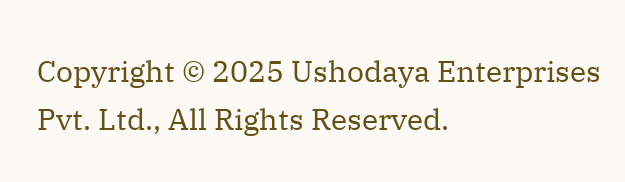Copyright © 2025 Ushodaya Enterprises Pvt. Ltd., All Rights Reserved.